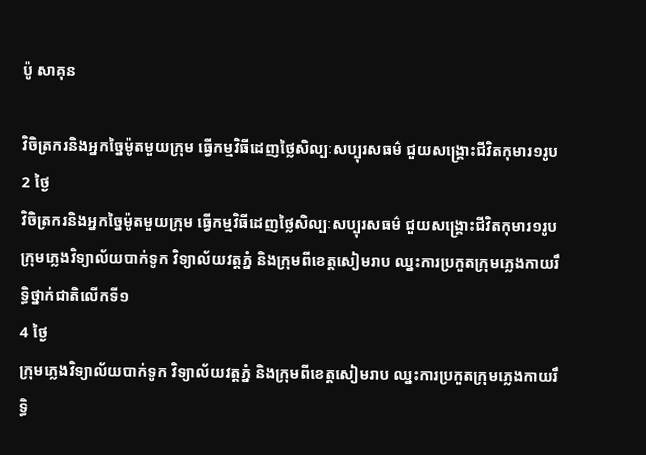ប៉ូ សាគុន

វិចិត្រករនិងអ្នកច្នៃម៉ូតមួយក្រុម ធ្វើកម្មវិធីដេញថ្លៃសិល្បៈសប្បុរសធម៌ ជួយសង្គ្រោះជីវិតកុមារ១រូប
2 ថ្ងៃ
វិចិត្រករនិងអ្នកច្នៃម៉ូតមួយក្រុម ធ្វើកម្មវិធីដេញថ្លៃសិល្បៈសប្បុរសធម៌ ជួយសង្គ្រោះជីវិតកុមារ១រូប
ក្រុមភ្លេងវិទ្យាល័យបាក់ទូក វិទ្យាល័យវត្តភ្នំ និងក្រុមពីខេត្តសៀមរាប ឈ្នះការប្រកួតក្រុមភ្លេងកាយរឹទ្ធិថ្នាក់ជាតិលើកទី១
4 ថ្ងៃ
ក្រុមភ្លេងវិទ្យាល័យបាក់ទូក វិទ្យាល័យវត្តភ្នំ និងក្រុមពីខេត្តសៀមរាប ឈ្នះការប្រកួតក្រុមភ្លេងកាយរឹទ្ធិ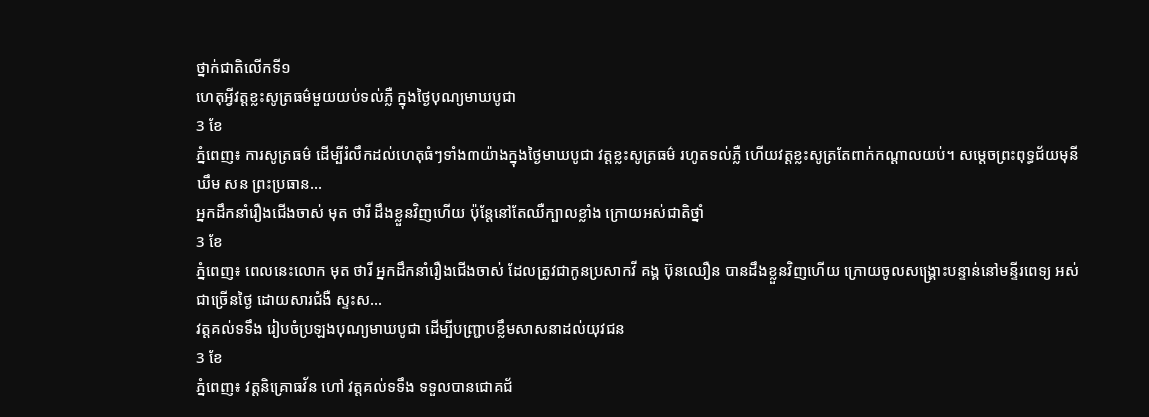ថ្នាក់ជាតិលើកទី១
ហេតុអ្វីវត្តខ្លះសូត្រធម៌មួយយប់ទល់ភ្លឺ ក្នុងថ្ងៃបុណ្យមាឃបូជា
3 ខែ
ភ្នំពេញ៖ ការសូត្រធម៌ ដើម្បីរំលឹកដល់ហេតុធំៗទាំង៣យ៉ាងក្នុងថ្ងៃមាឃបូជា វត្តខ្លះសូត្រធម៌ រហូតទល់ភ្លឺ ហើយវត្តខ្លះសូត្រតែពាក់កណ្ដាលយប់។ សម្ដេចព្រះពុទ្ធជ័យមុនីឃឹម សន ព្រះប្រធាន...
អ្នកដឹកនាំរឿងជើងចាស់ មុត ថារី ដឹងខ្លួនវិញហើយ ប៉ុន្តែនៅតែឈឺក្បាលខ្លាំង ក្រោយអស់ជាតិថ្នាំ
3 ខែ
ភ្នំពេញ៖ ពេលនេះលោក មុត ថារី អ្នកដឹកនាំរឿងជើងចាស់ ដែលត្រូវជាកូនប្រសាកវី គង្គ ប៊ុនឈឿន បានដឹងខ្លួនវិញហើយ ក្រោយចូលសង្គ្រោះបន្ទាន់នៅមន្ទីរពេទ្យ អស់ជាច្រើនថ្ងៃ ដោយសារជំងឺ ស្ទះស...
វត្តគល់ទទឹង រៀបចំប្រឡងបុណ្យមាឃបូជា ដើម្បីបញ្ជ្រាបខ្លឹមសាសនាដល់យុវជន
3 ខែ
ភ្នំពេញ៖ វត្តនិគ្រោធវ័ន ហៅ វត្តគល់ទទឹង ទទួលបានជោគជ័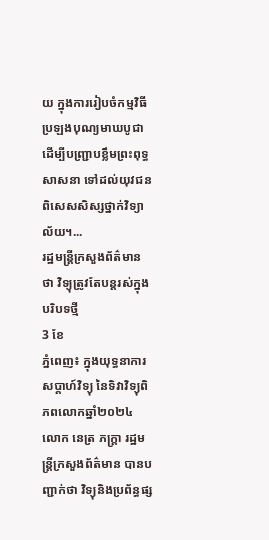យ ក្នុងការរៀបចំកម្មវិធីប្រឡងបុណ្យមាឃបូជា ដើម្បីបញ្ជ្រាបខ្លឹមព្រះពុទ្ធសាសនា ទៅដល់យុវជន ពិសេសសិស្សថ្នាក់វិទ្យាល័យ។...
រដ្ឋមន្ត្រីក្រសួងព័ត៌មាន ថា វិទ្យុត្រូវតែបន្តរស់ក្នុងបរិបទថ្មី
3 ខែ
ភ្នំពេញ៖ ក្នុងយុទ្ធនាការសប្ដាហ៍វិទ្យុ នៃទិវាវិទ្យុពិភពលោកឆ្នាំ២០២៤ លោក នេត្រ ភក្ត្រា រដ្ឋមន្ត្រីក្រសួងព័ត៌មាន បានបញ្ជាក់ថា វិទ្យុនិងប្រព័ន្ធផ្ស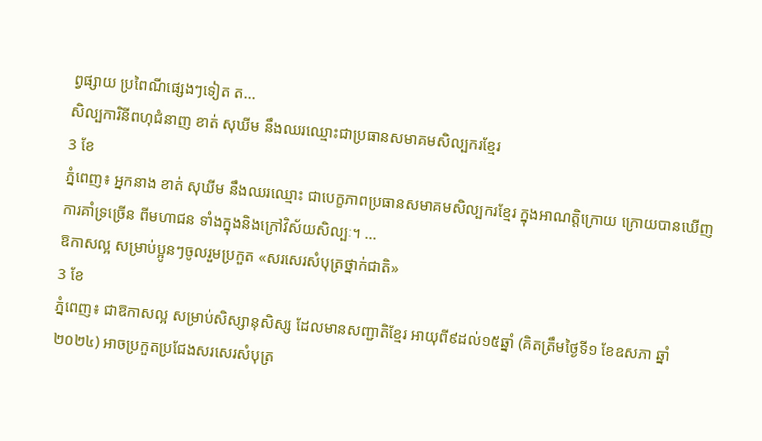ព្វផ្សាយ ប្រពៃណីផ្សេងៗទៀត ត...
សិល្បការិនីពហុជំនាញ ខាត់ សុឃីម នឹងឈរឈ្មោះជាប្រធានសមាគមសិល្បករខ្មែរ
3 ខែ
ភ្នំពេញ៖ អ្នកនាង ខាត់ សុឃីម នឹងឈរឈ្មោះ ជាបេក្ខភាពប្រធានសមាគមសិល្បករខ្មែរ ក្នុងអាណត្តិក្រោយ ក្រោយបានឃើញការគាំទ្រច្រើន ពីមហាជន ទាំងក្នុងនិងក្រៅវិស័យសិល្បៈ។ ...
ឱកាសល្អ សម្រាប់ប្អូនៗចូលរួមប្រកួត «សរសេរសំបុត្រថ្នាក់ជាតិ»
3 ខែ
ភ្នំពេញ៖ ជាឱកាសល្អ សម្រាប់សិស្សានុសិស្ស ដែលមានសញ្ជាតិខ្មែរ អាយុពី៩ដល់១៥ឆ្នាំ (គិតត្រឹមថ្ងៃទី១ ខែឧសភា ឆ្នាំ២០២៤) អាចប្រកួតប្រជែងសរសេរសំបុត្រ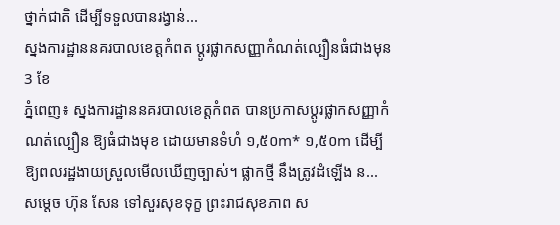ថ្នាក់ជាតិ ដើម្បីទទួលបានរង្វាន់...
ស្នងការដ្ឋាននគរបាលខេត្តកំពត ប្ដូរផ្លាកសញ្ញាកំណត់ល្បឿនធំជាងមុន
3 ខែ
ភ្នំពេញ៖ ស្នងការដ្ឋាននគរបាលខេត្តកំពត បានប្រកាសប្ដូរផ្លាកសញ្ញាកំណត់ល្បឿន ឱ្យធំជាងមុខ ដោយមានទំហំ ១,៥០m* ១,៥០m ដើម្បីឱ្យពលរដ្ឋងាយស្រួលមើលឃើញច្បាស់។ ផ្លាកថ្មី នឹងត្រូវដំឡើង ន...
សម្ដេច ហ៊ុន សែន ទៅសួរសុខទុក្ខ ព្រះរាជសុខភាព ស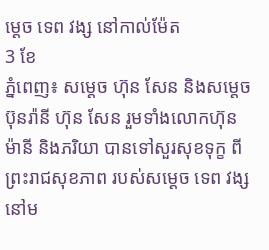ម្ដេច ទេព វង្ស នៅកាល់ម៉ែត
3 ខែ
ភ្នំពេញ៖ សម្ដេច ហ៊ុន សែន និងសម្ដេច ប៊ុនរ៉ានី ហ៊ុន សែន រួមទាំងលោកហ៊ុន ម៉ានី និងភរិយា បានទៅសួរសុខទុក្ខ ពីព្រះរាជសុខភាព របស់សម្ដេច ទេព វង្ស នៅម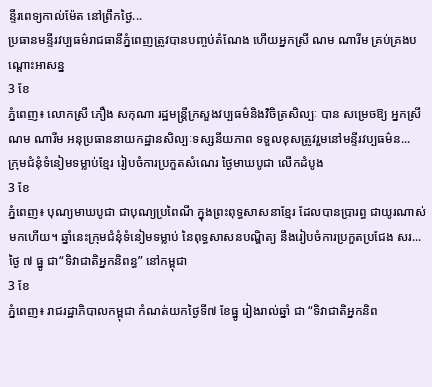ន្ទីរពេទ្យកាល់ម៉ែត នៅព្រឹកថ្ងៃ...
ប្រធានមន្ទីរវប្បធម៌រាជធានីភ្នំពេញត្រូវបានបញ្ចប់តំណែង ហើយអ្នកស្រី ណម ណារីម គ្រប់គ្រងបណ្តោះអាសន្ន
3 ខែ
ភ្នំពេញ៖ លោកស្រី ភឿង សកុណា រដ្ឋមន្ត្រីក្រសួងវប្បធម៌និងវិចិត្រសិល្បៈ បាន សម្រេចឱ្យ អ្នកស្រី ណម ណារីម អនុប្រធាននាយកដ្ឋានសិល្បៈទស្សនីយភាព ទទួលខុសត្រូវរួមនៅមន្ទីរវប្បធម៌ន...
ក្រុមជំនុំទំនៀមទម្លាប់ខ្មែរ រៀបចំការប្រកួតសំណេរ ថ្ងៃមាឃបូជា លើកដំបូង
3 ខែ
ភ្នំពេញ៖ បុណ្យមាឃបូជា ជាបុណ្យប្រពៃណី ក្នុងព្រះពុទ្ធសាសនាខ្មែរ ដែលបានប្រារព្ធ ជាយូរណាស់មកហើយ។ ឆ្នាំនេះក្រុមជំនុំទំនៀមទម្លាប់ នៃពុទ្ធសាសនបណ្ឌិត្យ នឹងរៀបចំការប្រកួតប្រជែង សរ...
ថ្ងៃ ៧ ធ្នូ ជា“ទិវាជាតិអ្នកនិពន្ធ” នៅកម្ពុជា
3 ខែ
ភ្នំពេញ៖ រាជរដ្ឋាភិបាលកម្ពុជា កំណត់យកថ្ងៃទី៧ ខែធ្នូ រៀងរាល់ឆ្នាំ ជា “ទិវាជាតិអ្នកនិព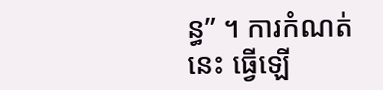ន្ធ” ។ ការកំណត់នេះ ធ្វើឡើ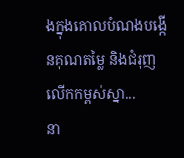ងក្នុងគោលបំណងបង្កើនគុណតម្លៃ និងជំរុញលើកកម្ពស់ស្នា...
នា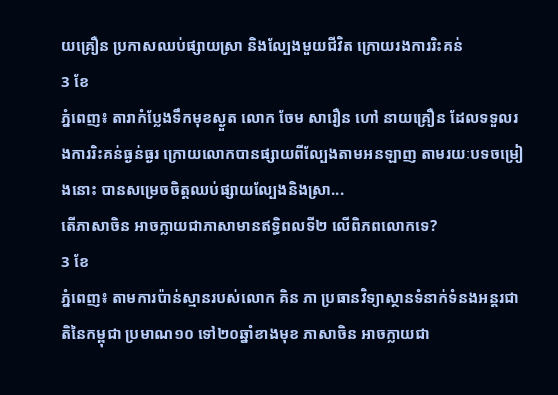យគ្រឿន ប្រកាសឈប់ផ្សាយស្រា និងល្បែងមួយជីវិត ក្រោយរងការរិះគន់
3 ខែ
ភ្នំពេញ៖ តារាកំប្លែងទឹកមុខស្ងួត លោក ចែម សារឿន ហៅ នាយគ្រឿន ដែលទទួលរងការរិះគន់ធ្ងន់ធ្ងរ ក្រោយលោកបានផ្សាយពីល្បែងតាមអនឡាញ តាមរយៈបទចម្រៀងនោះ បានសម្រេចចិត្តឈប់ផ្សាយល្បែងនិងស្រា...
តើភាសាចិន អាចក្លាយជាភាសាមានឥទ្ធិពលទី២ លើពិភពលោកទេ?
3 ខែ
ភ្នំពេញ៖ តាមការប៉ាន់ស្មានរបស់លោក គិន ភា ប្រធានវិទ្យាស្ថានទំនាក់ទំនងអន្តរជាតិនៃកម្ពុជា ប្រមាណ១០ ទៅ២០ឆ្នាំខាងមុខ ភាសាចិន អាចក្លាយជា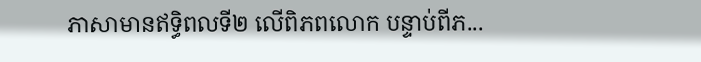ភាសាមានឥទ្ធិពលទី២ លើពិភពលោក បន្ទាប់ពីភ...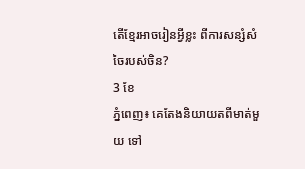តើខ្មែរអាចរៀនអ្វីខ្លះ ពីការសន្សំសំចៃរបស់ចិន?
3 ខែ
ភ្នំពេញ៖ គេតែងនិយាយតពីមាត់មួយ ទៅ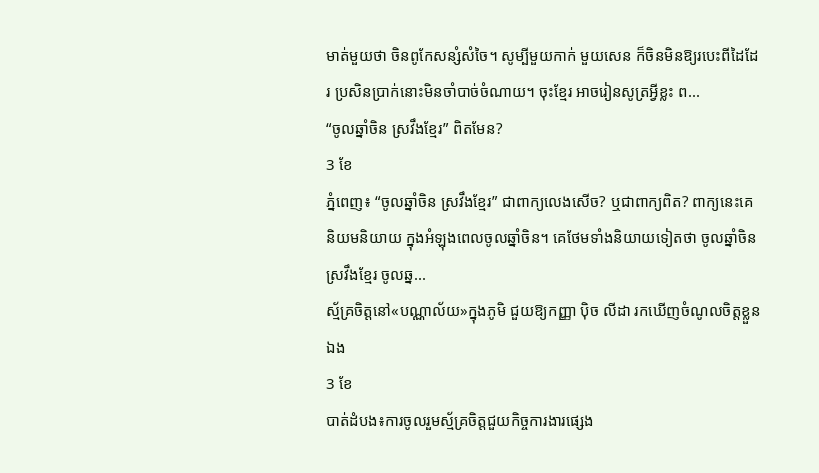មាត់មួយថា ចិនពូកែសន្សំសំចៃ។ សូម្បីមួយកាក់ មួយសេន ក៏ចិនមិនឱ្យរបេះពីដៃដែរ ប្រសិនប្រាក់នោះមិនចាំបាច់ចំណាយ។ ចុះខ្មែរ អាចរៀនសូត្រអ្វីខ្លះ ព...
“ចូលឆ្នាំចិន ស្រវឹងខ្មែរ” ពិតមែន?
3 ខែ
ភ្នំពេញ៖ “ចូលឆ្នាំចិន ស្រវឹងខ្មែរ” ជាពាក្យលេងសើច? ឬជាពាក្យពិត? ពាក្យនេះគេនិយមនិយាយ ក្នុងអំឡុងពេលចូលឆ្នាំចិន។ គេថែមទាំងនិយាយទៀតថា ចូលឆ្នាំចិនស្រវឹងខ្មែរ ចូលឆ្ន...
ស្ម័គ្រចិត្តនៅ«បណ្ណាល័យ»ក្នុងភូមិ ជួយឱ្យកញ្ញា ប៉ិច លីដា រកឃើញចំណូលចិត្តខ្លួនឯង
3 ខែ
បាត់ដំបង៖ការចូលរួមស្ម័គ្រចិត្តជួយកិច្ចការងារផ្សេង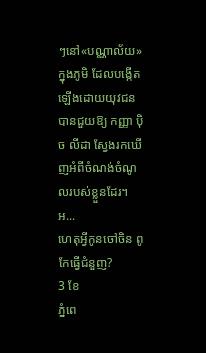ៗនៅ«បណ្ណាល័យ»ក្នុងភូមិ ដែលបង្កើតឡើងដោយយុវជន បានជួយឱ្យ កញ្ញា ប៉ិច លីដា ស្វែងរកឃើញអំពីចំណង់ចំណូលរបស់ខ្លួនដែរ។ អ...
ហេតុអ្វីកូនចៅចិន ពូកែធ្វើជំនួញ?
3 ខែ
ភ្នំពេ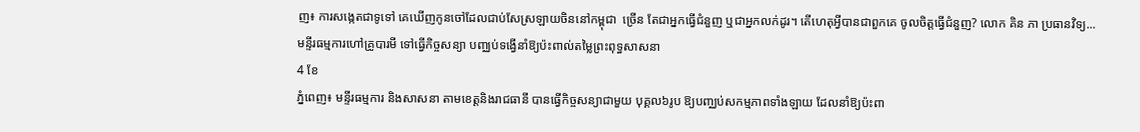ញ៖ ការសង្កេតជាទូទៅ គេឃើញកូនចៅដែលជាប់សែស្រឡាយចិននៅកម្ពុជា  ច្រើន តែជាអ្នកធ្វើជំនួញ ឬជាអ្នកលក់ដូរ។ តើហេតុអ្វីបានជាពួកគេ ចូលចិត្តធ្វើជំនួញ? លោក គិន ភា ប្រធានវិទ្យ...
មន្ទីរធម្មការហៅគ្រូបារមី ទៅធ្វើកិច្ចសន្យា បញ្ឈប់ទង្វើនាំឱ្យប៉ះពាល់តម្លៃព្រះពុទ្ធសាសនា
4 ខែ
ភ្នំពេញ៖ មន្ទីរធម្មការ និងសាសនា តាមខេត្តនិងរាជធានី បានធ្វើកិច្ចសន្យាជាមួយ បុគ្គល៦រូប ឱ្យបញ្ឈប់សកម្មភាពទាំងឡាយ ដែលនាំឱ្យប៉ះពា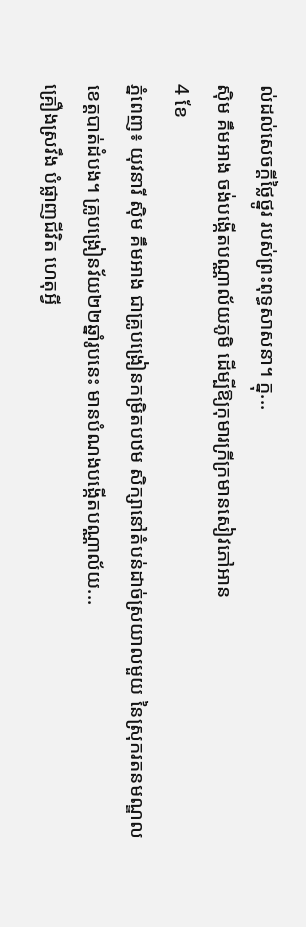ល់ដល់សេចក្ដីថ្លៃថ្នូរ របស់ព្រះពុទ្ធសាសនា។ ក្នុ...
ស៊ិម គឹមអាង ចង់បង្កើតបណ្ណាល័យភូមិ ដើម្បីឱ្យកុមារក្រីក្រមានសៀវភៅអាន
4 ខែ
ភ្នំពេញ៖ យុវនារី ស៊ិម គឹមអាង ជាគ្រូបង្រៀនកម្រិតបឋម សិក្សានៅតំបន់ដាច់ស្រយាលមួយ នៃស្រុករតនមណ្ឌល ខេត្តបាត់ដំបង។ គ្រូបង្រៀនវ័យ២២ឆ្នាំរូបនេះ មានបំណងបង្កើតបណ្ណាល័យ...
គ្រឿងស្រវឹង បំផ្លាញជីវិត ហេតុអ្វី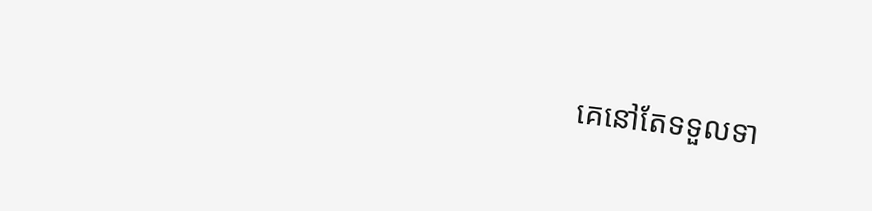គេនៅតែទទួលទា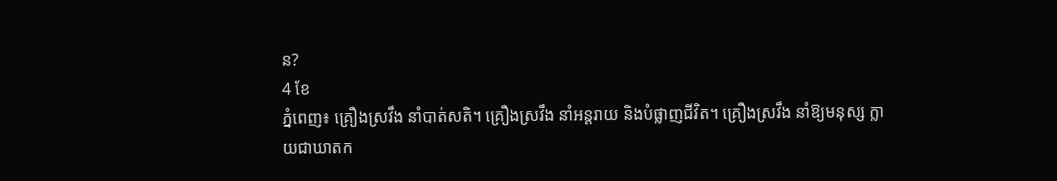ន?
4 ខែ
ភ្នំពេញ៖ គ្រឿងស្រវឹង នាំបាត់សតិ។ គ្រឿងស្រវឹង នាំអន្តរាយ និងបំផ្លាញជីវិត។ គ្រឿងស្រវឹង នាំឱ្យមនុស្ស ក្លាយជាឃាតក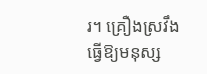រ។ គ្រឿងស្រវឹង ធ្វើឱ្យមនុស្ស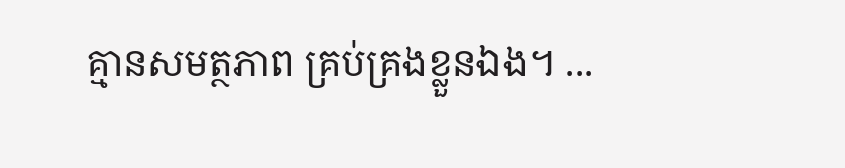គ្មានសមត្ថភាព គ្រប់គ្រងខ្លួនឯង។ ...